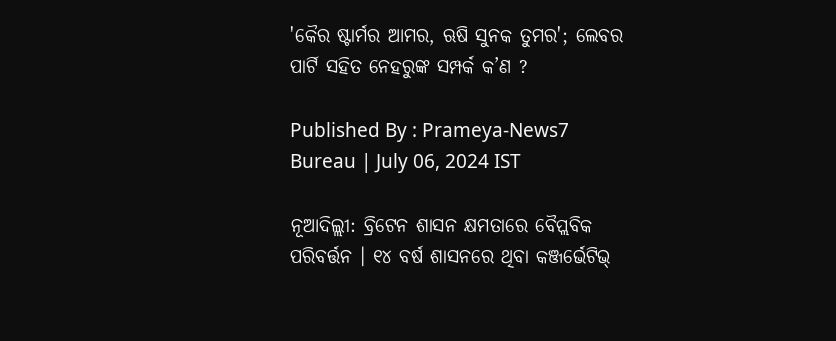'କୈର ଷ୍ଟାର୍ମର ଆମର, ଋଷି ସୁନକ ତୁମର'; ଲେବର ପାର୍ଟି ସହିତ ନେହରୁଙ୍କ ସମ୍ପର୍କ କ’ଣ ?

Published By : Prameya-News7 Bureau | July 06, 2024 IST

ନୂଆଦିଲ୍ଲୀ: ବ୍ରିଟେନ ଶାସନ କ୍ଷମତାରେ ବୈପ୍ଲବିକ ପରିବର୍ତ୍ତନ । ୧୪ ବର୍ଷ ଶାସନରେ ଥିବା କଞ୍ଜର୍ଭେଟିଭ୍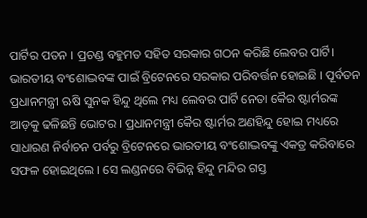ପାର୍ଟିର ପତନ । ପ୍ରଚଣ୍ଡ ବହୁମତ ସହିତ ସରକାର ଗଠନ କରିଛି ଲେବର ପାର୍ଟି। ଭାରତୀୟ ବଂଶୋଦ୍ଭବଙ୍କ ପାଇଁ ବ୍ରିଟେନରେ ସରକାର ପରିବର୍ତ୍ତନ ହୋଇଛି । ପୂର୍ବତନ ପ୍ରଧାନମନ୍ତ୍ରୀ ଋଷି ସୁନକ ହିନ୍ଦୁ ଥିଲେ ମଧ୍ୟ ଲେବର ପାର୍ଟି ନେତା କୈର ଷ୍ଟାର୍ମରଙ୍କ ଆଡ଼କୁ ଢଳିଛନ୍ତି ଭୋଟର । ପ୍ରଧାନମନ୍ତ୍ରୀ କୈର ଷ୍ଟାର୍ମର ଅଣହିନ୍ଦୁ ହୋଇ ମଧ୍ୟରେ ସାଧାରଣ ନିର୍ବାଚନ ପର୍ବରୁ ବ୍ରିଟେନରେ ଭାରତୀୟ ବଂଶୋଦ୍ଭବଙ୍କୁ ଏକତ୍ର କରିବାରେ ସଫଳ ହୋଇଥିଲେ । ସେ ଲଣ୍ଡନରେ ବିଭିନ୍ନ ହିନ୍ଦୁ ମନ୍ଦିର ଗସ୍ତ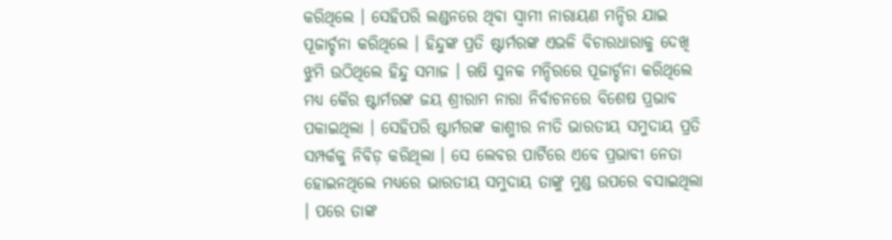କରିଥିଲେ । ସେହିପରି ଲଣ୍ଡନରେ ଥିବା ସ୍ବାମୀ ନାରାୟଣ ମନ୍ଦିର ଯାଇ ପୂଜାର୍ଚ୍ଚନା କରିଥିଲେ । ହିନ୍ଦୁଙ୍କ ପ୍ରତି ଷ୍ଟାର୍ମରଙ୍କ ଏଭଳି ବିଚାରଧାରାକୁ ଦେଖି ଝୁମି ଉଠିଥିଲେ ହିନ୍ଦୁ ସମାଜ । ଋଷି ସୁନକ ମନ୍ଦିରରେ ପୂଜାର୍ଚ୍ଚନା କରିଥିଲେ ମଧ୍ୟ କୈର ଷ୍ଟାର୍ମରଙ୍କ ଜୟ ଶ୍ରୀରାମ ନାରା ନିର୍ବାଚନରେ ବିଶେଷ ପ୍ରଭାବ ପକାଇଥିଲା । ସେହିପରି ଷ୍ଟାର୍ମରଙ୍କ କାଶ୍ମୀର ନୀତି ଭାରତୀୟ ସମୁଦାୟ ପ୍ରତି ସମ୍ପର୍କକୁ ନିବିଡ଼ କରିଥିଲା । ସେ ଲେବର ପାର୍ଟିରେ ଏବେ ପ୍ରଭାବୀ ନେତା ହୋଇନଥିଲେ ମଧ୍ୟରେ ଭାରତୀୟ ସମୁଦାୟ ତାଙ୍କୁ ମୁଣ୍ଡ ଉପରେ ବସାଇଥିଲା । ପରେ ତାଙ୍କ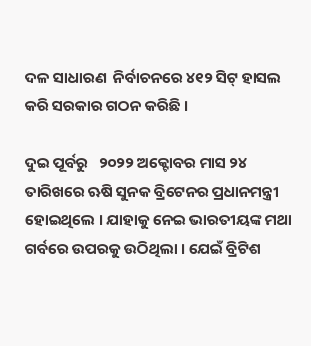ଦଳ ସାଧାରଣ  ନିର୍ବାଚନରେ ୪୧୨ ସିଟ୍ ହାସଲ କରି ସରକାର ଗଠନ କରିଛି ।

ଦୁଇ ପୂର୍ବରୁ   ୨୦୨୨ ଅକ୍ଟୋବର ମାସ ୨୪ ତାରିଖରେ ଋଷି ସୁନକ ବ୍ରିଟେନର ପ୍ରଧାନମନ୍ତ୍ରୀ ହୋଇଥିଲେ । ଯାହାକୁ ନେଇ ଭାରତୀୟଙ୍କ ମଥା ଗର୍ବରେ ଉପରକୁ ଉଠିଥିଲା । ଯେଇଁ ବ୍ରିଟିଶ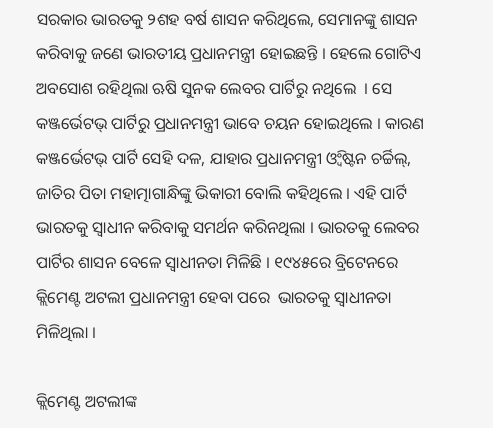ସରକାର ଭାରତକୁ ୨ଶହ ବର୍ଷ ଶାସନ କରିଥିଲେ, ସେମାନଙ୍କୁ ଶାସନ କରିବାକୁ ଜଣେ ଭାରତୀୟ ପ୍ରଧାନମନ୍ତ୍ରୀ ହୋଇଛନ୍ତି । ହେଲେ ଗୋଟିଏ ଅବସୋଶ ରହିଥିଲା ଋଷି ସୁନକ ଲେବର ପାର୍ଟିରୁ ନଥିଲେ  । ସେ କଞ୍ଜର୍ଭେଟଭ୍ ପାର୍ଟିରୁ ପ୍ରଧାନମନ୍ତ୍ରୀ ଭାବେ ଚୟନ ହୋଇଥିଲେ । କାରଣ କଞ୍ଜର୍ଭେଟଭ୍ ପାର୍ଟି ସେହି ଦଳ, ଯାହାର ପ୍ରଧାନମନ୍ତ୍ରୀ ଓ୍ବିଂଷ୍ଟନ ଚର୍ଚ୍ଚିଲ୍, ଜାତିର ପିତା ମହାତ୍ମାଗାନ୍ଧିଙ୍କୁ ଭିକାରୀ ବୋଲି କହିଥିଲେ । ଏହି ପାର୍ଟି ଭାରତକୁ ସ୍ବାଧୀନ କରିବାକୁ ସମର୍ଥନ କରିନଥିଲା । ଭାରତକୁ ଲେବର ପାର୍ଟିର ଶାସନ ବେଳେ ସ୍ବାଧୀନତା ମିଳିଛି । ୧୯୪୫ରେ ବ୍ରିଟେନରେ କ୍ଲିମେଣ୍ଟ ଅଟଲୀ ପ୍ରଧାନମନ୍ତ୍ରୀ ହେବା ପରେ  ଭାରତକୁ ସ୍ବାଧୀନତା ମିଳିଥିଲା ।

କ୍ଲିମେଣ୍ଟ ଅଟଲୀଙ୍କ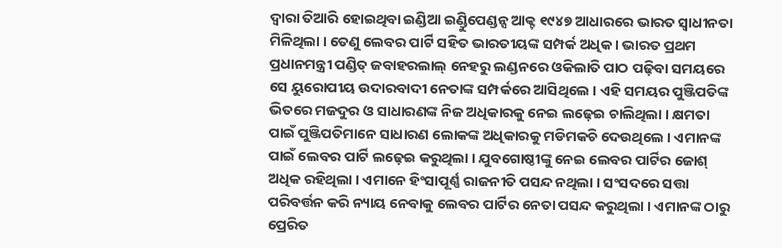ଦ୍ବାରା ତିଆରି ହୋଇଥିବା ଇଣ୍ଡିଆ ଇଣ୍ଡିୁପେଣ୍ଡନ୍ସ ଆକ୍ଟ ୧୯୪୭ ଆଧାରରେ ଭାରତ ସ୍ବାଧୀନତା ମିଳିଥିଲା । ତେଣୁ ଲେବର ପାର୍ଟି ସହିତ ଭାରତୀୟଙ୍କ ସମ୍ପର୍କ ଅଧିକ । ଭାରତ ପ୍ରଥମ ପ୍ରଧାନମନ୍ତ୍ରୀ ପଣ୍ଡିତ୍ ଜବାହରଲାଲ୍ ନେହରୁ ଲଣ୍ଡନରେ ଓକିଲାତି ପାଠ ପଢ଼ିବା ସମୟରେ ସେ ୟୁରୋପୀୟ ଉଦାରବାଦୀ ନେତାଙ୍କ ସମ୍ପର୍କରେ ଆସିଥିଲେ । ଏହି ସମୟର ପୁଞ୍ଜିପତିଙ୍କ ଭିତରେ ମଜଦୁର ଓ ସାଧାରଣଙ୍କ ନିଜ ଅଧିକାରକୁ ନେଇ ଲଢ଼େଇ ଚାଲିଥିଲା । କ୍ଷମତା ପାଇଁ ପୁଞ୍ଜିପତିମାନେ ସାଧାରଣ ଲୋକଙ୍କ ଅଧିକାରକୁ ମଡିମକଚି ଦେଉଥିଲେ । ଏମାନଙ୍କ ପାଇଁ ଲେବର ପାର୍ଟି ଲଢ଼େଇ କରୁଥିଲା । ଯୁବଗୋଷ୍ଠୀଙ୍କୁ ନେଇ ଲେବର ପାର୍ଟିର ଜୋଶ୍ ଅଧିକ ରହିଥିଲା । ଏମାନେ ହିଂସାପୂର୍ଣ୍ଣ ରାଜନୀତି ପସନ୍ଦ ନଥିଲା । ସଂସଦରେ ସତ୍ତା ପରିବର୍ତ୍ତନ କରି ନ୍ୟାୟ ନେବାକୁ ଲେବର ପାର୍ଟିର ନେତା ପସନ୍ଦ କରୁଥିଲା । ଏମାନଙ୍କ ଠାରୁ ପ୍ରେରିତ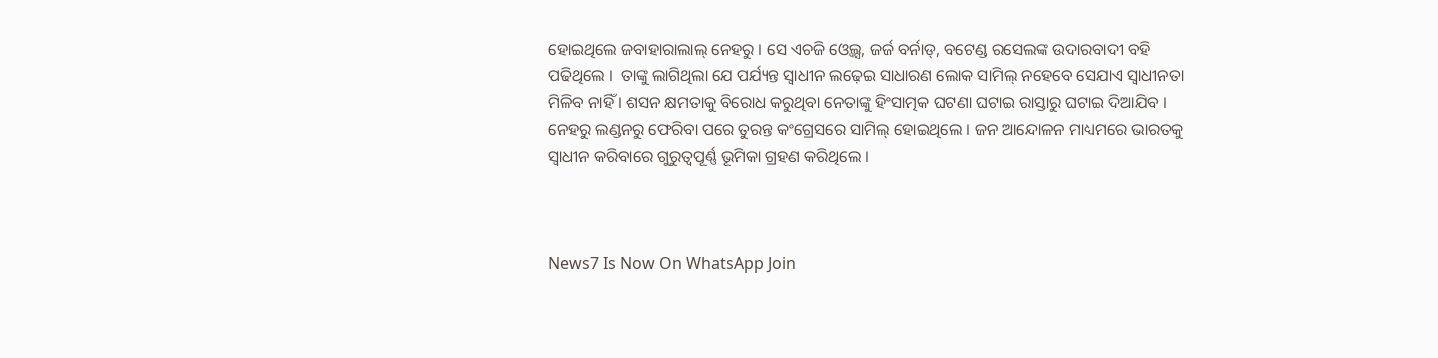ହୋଇଥିଲେ ଜବାହାରାଲାଲ୍ ନେହରୁ । ସେ ଏଚଜି ଓ୍ବେଲ୍ସ, ଜର୍ଜ ବର୍ନାଡ୍, ବଟେଣ୍ଡ ରସେଲଙ୍କ ଉଦାରବାଦୀ ବହି ପଢିଥିଲେ ।  ତାଙ୍କୁ ଲାଗିଥିଲା ଯେ ପର୍ଯ୍ୟନ୍ତ ସ୍ବାଧୀନ ଲଢ଼େଇ ସାଧାରଣ ଲୋକ ସାମିଲ୍ ନହେବେ ସେଯାଏ ସ୍ବାଧୀନତା ମିଳିବ ନାହିଁ । ଶସନ କ୍ଷମତାକୁ ବିରୋଧ କରୁଥିବା ନେତାଙ୍କୁ ହିଂସାତ୍ମକ ଘଟଣା ଘଟାଇ ରାସ୍ତାରୁ ଘଟାଇ ଦିଆଯିବ । ନେହରୁ ଲଣ୍ଡନରୁ ଫେରିବା ପରେ ତୁରନ୍ତ କଂଗ୍ରେସରେ ସାମିଲ୍ ହୋଇଥିଲେ । ଜନ ଆନ୍ଦୋଳନ ମାଧ୍ୟମରେ ଭାରତକୁ ସ୍ବାଧୀନ କରିବାରେ ଗୁରୁତ୍ବପୂର୍ଣ୍ଣ ଭୂମିକା ଗ୍ରହଣ କରିଥିଲେ ।



News7 Is Now On WhatsApp Join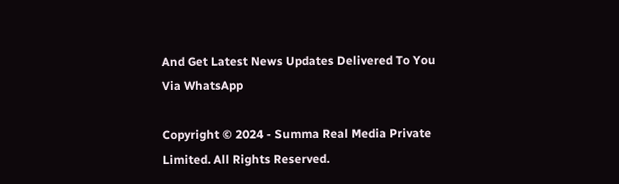And Get Latest News Updates Delivered To You Via WhatsApp

Copyright © 2024 - Summa Real Media Private Limited. All Rights Reserved.